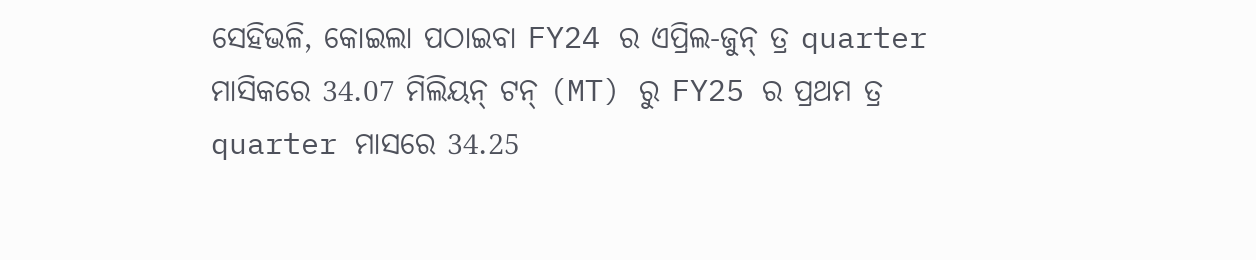ସେହିଭଳି, କୋଇଲା ପଠାଇବା FY24 ର ଏପ୍ରିଲ-ଜୁନ୍ ତ୍ର quarter ମାସିକରେ 34.07 ମିଲିୟନ୍ ଟନ୍ (MT) ରୁ FY25 ର ପ୍ରଥମ ତ୍ର quarter ମାସରେ 34.25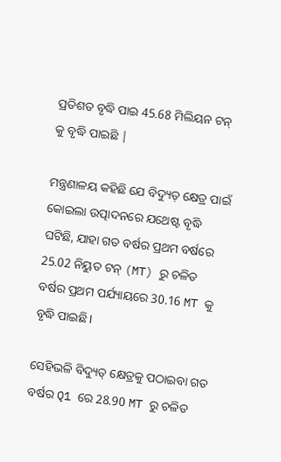ପ୍ରତିଶତ ବୃଦ୍ଧି ପାଇ 45.68 ମିଲିୟନ ଟନ୍ କୁ ବୃଦ୍ଧି ପାଇଛି |

ମନ୍ତ୍ରଣାଳୟ କହିଛି ଯେ ବିଦ୍ୟୁତ୍ କ୍ଷେତ୍ର ପାଇଁ କୋଇଲା ଉତ୍ପାଦନରେ ଯଥେଷ୍ଟ ବୃଦ୍ଧି ଘଟିଛି, ଯାହା ଗତ ବର୍ଷର ପ୍ରଥମ ବର୍ଷରେ 25.02 ନିୟୁତ ଟନ୍ (MT) ରୁ ଚଳିତ ବର୍ଷର ପ୍ରଥମ ପର୍ଯ୍ୟାୟରେ 30.16 MT କୁ ବୃଦ୍ଧି ପାଇଛି।

ସେହିଭଳି ବିଦ୍ୟୁତ୍ କ୍ଷେତ୍ରକୁ ପଠାଇବା ଗତ ବର୍ଷର Q1 ରେ 28.90 MT ରୁ ଚଳିତ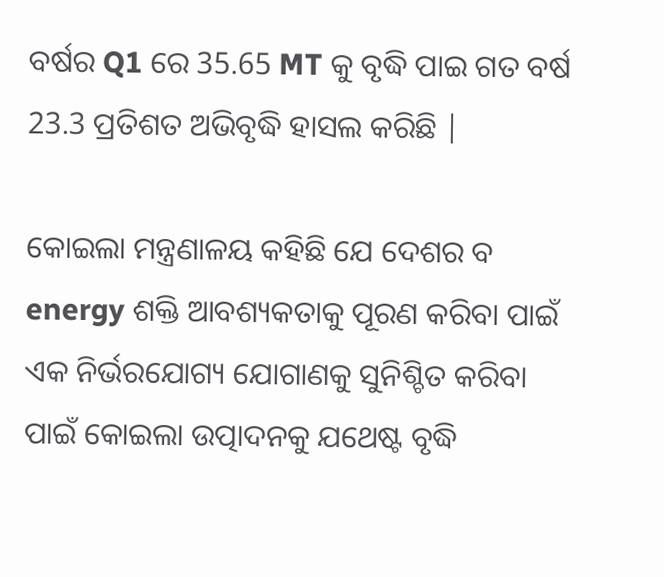ବର୍ଷର Q1 ରେ 35.65 MT କୁ ବୃଦ୍ଧି ପାଇ ଗତ ବର୍ଷ 23.3 ପ୍ରତିଶତ ଅଭିବୃଦ୍ଧି ହାସଲ କରିଛି |

କୋଇଲା ମନ୍ତ୍ରଣାଳୟ କହିଛି ଯେ ଦେଶର ବ energy ଶକ୍ତି ଆବଶ୍ୟକତାକୁ ପୂରଣ କରିବା ପାଇଁ ଏକ ନିର୍ଭରଯୋଗ୍ୟ ଯୋଗାଣକୁ ସୁନିଶ୍ଚିତ କରିବା ପାଇଁ କୋଇଲା ଉତ୍ପାଦନକୁ ଯଥେଷ୍ଟ ବୃଦ୍ଧି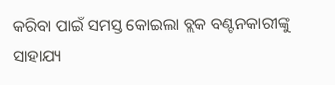କରିବା ପାଇଁ ସମସ୍ତ କୋଇଲା ବ୍ଲକ ବଣ୍ଟନକାରୀଙ୍କୁ ସାହାଯ୍ୟ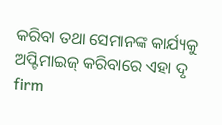କରିବା ତଥା ସେମାନଙ୍କ କାର୍ଯ୍ୟକୁ ଅପ୍ଟିମାଇଜ୍ କରିବାରେ ଏହା ଦୃ firm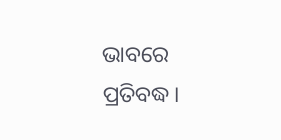ଭାବରେ ପ୍ରତିବଦ୍ଧ।